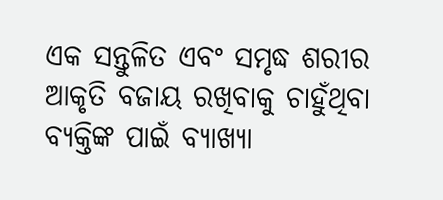ଏକ ସନ୍ତୁଳିତ ଏବଂ ସମୃଦ୍ଧ ଶରୀର ଆକୃତି ବଜାୟ ରଖିବାକୁ ଚାହୁଁଥିବା ବ୍ୟକ୍ତିଙ୍କ ପାଇଁ ବ୍ୟାଖ୍ୟା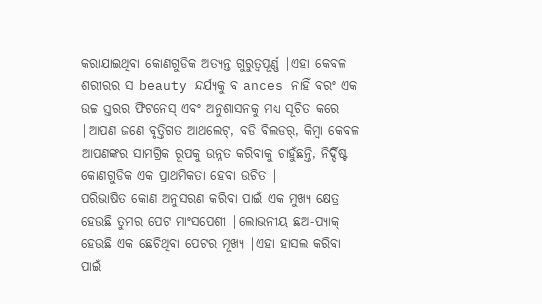କରାଯାଇଥିବା କୋଣଗୁଡିକ ଅତ୍ୟନ୍ତ ଗୁରୁତ୍ୱପୂର୍ଣ୍ଣ |ଏହା କେବଳ ଶରୀରର ସ beauty ନ୍ଦର୍ଯ୍ୟକୁ ବ ances ନାହିଁ ବରଂ ଏକ ଉଚ୍ଚ ସ୍ତରର ଫିଟନେସ୍ ଏବଂ ଅନୁଶାସନକୁ ମଧ୍ୟ ସୂଚିତ କରେ |ଆପଣ ଜଣେ ବୃତ୍ତିଗତ ଆଥଲେଟ୍, ବଡି ବିଲଡର୍, କିମ୍ବା କେବଳ ଆପଣଙ୍କର ସାମଗ୍ରିକ ରୂପକୁ ଉନ୍ନତ କରିବାକୁ ଚାହୁଁଛନ୍ତି, ନିର୍ଦ୍ଦିଷ୍ଟ କୋଣଗୁଡିକ ଏକ ପ୍ରାଥମିକତା ହେବା ଉଚିତ |
ପରିଭାଷିତ କୋଣ ଅନୁସରଣ କରିବା ପାଇଁ ଏକ ମୁଖ୍ୟ କ୍ଷେତ୍ର ହେଉଛି ତୁମର ପେଟ ମାଂସପେଶୀ |ଲୋଭନୀୟ ଛଅ-ପ୍ୟାକ୍ ହେଉଛି ଏକ ଛେଚିଥିବା ପେଟର ମୂଖ୍ୟ |ଏହା ହାସଲ କରିବା ପାଇଁ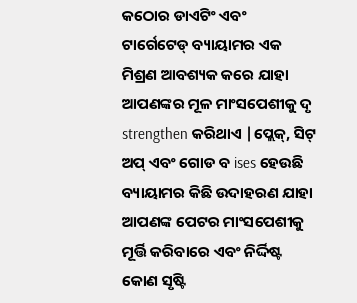କଠୋର ଡାଏଟିଂ ଏବଂ ଟାର୍ଗେଟେଡ୍ ବ୍ୟାୟାମର ଏକ ମିଶ୍ରଣ ଆବଶ୍ୟକ କରେ ଯାହା ଆପଣଙ୍କର ମୂଳ ମାଂସପେଶୀକୁ ଦୃ strengthen କରିଥାଏ |ପ୍ଲେକ୍, ସିଟ୍ ଅପ୍ ଏବଂ ଗୋଡ ବ ises ହେଉଛି ବ୍ୟାୟାମର କିଛି ଉଦାହରଣ ଯାହା ଆପଣଙ୍କ ପେଟର ମାଂସପେଶୀକୁ ମୂର୍ତ୍ତି କରିବାରେ ଏବଂ ନିର୍ଦ୍ଦିଷ୍ଟ କୋଣ ସୃଷ୍ଟି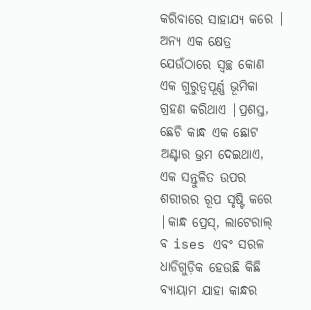କରିବାରେ ସାହାଯ୍ୟ କରେ |
ଅନ୍ୟ ଏକ କ୍ଷେତ୍ର ଯେଉଁଠାରେ ସ୍ୱଚ୍ଛ କୋଣ ଏକ ଗୁରୁତ୍ୱପୂର୍ଣ୍ଣ ଭୂମିକା ଗ୍ରହଣ କରିଥାଏ |ପ୍ରଶସ୍ତ, ଛେଚି କାନ୍ଧ ଏକ ଛୋଟ ଅଣ୍ଟାର ଭ୍ରମ ଦେଇଥାଏ, ଏକ ସନ୍ତୁଳିତ ଉପର ଶରୀରର ରୂପ ସୃଷ୍ଟି କରେ |କାନ୍ଧ ପ୍ରେସ୍, ଲାଟେରାଲ୍ ବ ises ଏବଂ ସରଳ ଧାଡିଗୁଡ଼ିକ ହେଉଛି କିଛି ବ୍ୟାୟାମ ଯାହା କାନ୍ଧର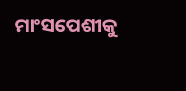ମାଂସପେଶୀକୁ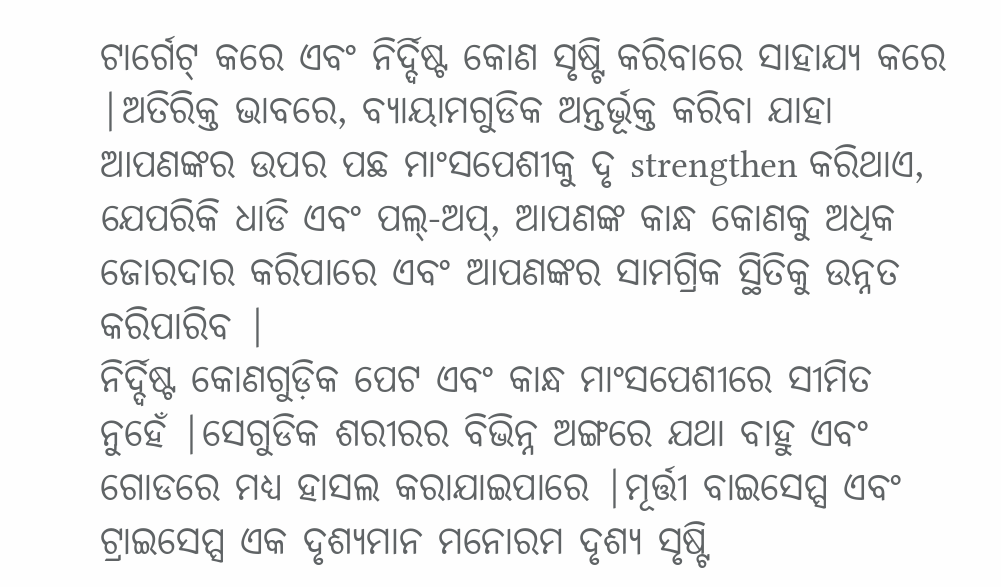ଟାର୍ଗେଟ୍ କରେ ଏବଂ ନିର୍ଦ୍ଦିଷ୍ଟ କୋଣ ସୃଷ୍ଟି କରିବାରେ ସାହାଯ୍ୟ କରେ |ଅତିରିକ୍ତ ଭାବରେ, ବ୍ୟାୟାମଗୁଡିକ ଅନ୍ତର୍ଭୂକ୍ତ କରିବା ଯାହା ଆପଣଙ୍କର ଉପର ପଛ ମାଂସପେଶୀକୁ ଦୃ strengthen କରିଥାଏ, ଯେପରିକି ଧାଡି ଏବଂ ପଲ୍-ଅପ୍, ଆପଣଙ୍କ କାନ୍ଧ କୋଣକୁ ଅଧିକ ଜୋରଦାର କରିପାରେ ଏବଂ ଆପଣଙ୍କର ସାମଗ୍ରିକ ସ୍ଥିତିକୁ ଉନ୍ନତ କରିପାରିବ |
ନିର୍ଦ୍ଦିଷ୍ଟ କୋଣଗୁଡ଼ିକ ପେଟ ଏବଂ କାନ୍ଧ ମାଂସପେଶୀରେ ସୀମିତ ନୁହେଁ |ସେଗୁଡିକ ଶରୀରର ବିଭିନ୍ନ ଅଙ୍ଗରେ ଯଥା ବାହୁ ଏବଂ ଗୋଡରେ ମଧ୍ୟ ହାସଲ କରାଯାଇପାରେ |ମୂର୍ତ୍ତୀ ବାଇସେପ୍ସ ଏବଂ ଟ୍ରାଇସେପ୍ସ ଏକ ଦୃଶ୍ୟମାନ ମନୋରମ ଦୃଶ୍ୟ ସୃଷ୍ଟି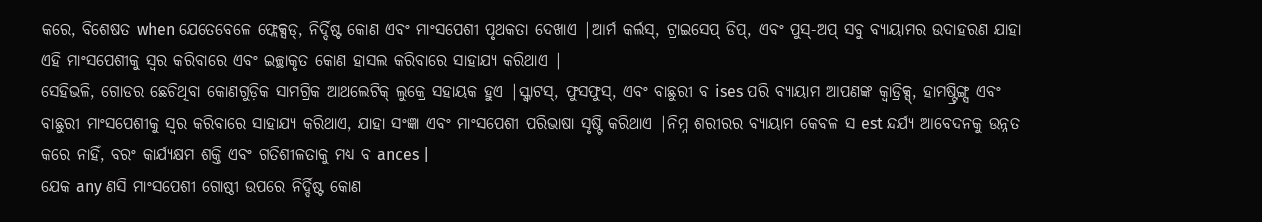କରେ, ବିଶେଷତ when ଯେତେବେଳେ ଫ୍ଲେକ୍ସଡ୍, ନିର୍ଦ୍ଦିଷ୍ଟ କୋଣ ଏବଂ ମାଂସପେଶୀ ପୃଥକତା ଦେଖାଏ |ଆର୍ମ କର୍ଲସ୍, ଟ୍ରାଇସେପ୍ ଡିପ୍, ଏବଂ ପୁସ୍-ଅପ୍ ସବୁ ବ୍ୟାୟାମର ଉଦାହରଣ ଯାହା ଏହି ମାଂସପେଶୀକୁ ସ୍ୱର କରିବାରେ ଏବଂ ଇଚ୍ଛାକୃତ କୋଣ ହାସଲ କରିବାରେ ସାହାଯ୍ୟ କରିଥାଏ |
ସେହିଭଳି, ଗୋଡର ଛେଚିଥିବା କୋଣଗୁଡ଼ିକ ସାମଗ୍ରିକ ଆଥଲେଟିକ୍ ଲୁକ୍ରେ ସହାୟକ ହୁଏ |ସ୍କ୍ୱାଟସ୍, ଫୁସଫୁସ୍, ଏବଂ ବାଛୁରୀ ବ ises ପରି ବ୍ୟାୟାମ ଆପଣଙ୍କ କ୍ୱାଡ୍ରିକ୍ସ୍, ହାମଷ୍ଟ୍ରିଙ୍ଗ୍ସ ଏବଂ ବାଛୁରୀ ମାଂସପେଶୀକୁ ସ୍ୱର କରିବାରେ ସାହାଯ୍ୟ କରିଥାଏ, ଯାହା ସଂଜ୍ଞା ଏବଂ ମାଂସପେଶୀ ପରିଭାଷା ସୃଷ୍ଟି କରିଥାଏ |ନିମ୍ନ ଶରୀରର ବ୍ୟାୟାମ କେବଳ ସ est ନ୍ଦର୍ଯ୍ୟ ଆବେଦନକୁ ଉନ୍ନତ କରେ ନାହିଁ, ବରଂ କାର୍ଯ୍ୟକ୍ଷମ ଶକ୍ତି ଏବଂ ଗତିଶୀଳତାକୁ ମଧ୍ୟ ବ ances |
ଯେକ any ଣସି ମାଂସପେଶୀ ଗୋଷ୍ଠୀ ଉପରେ ନିର୍ଦ୍ଦିଷ୍ଟ କୋଣ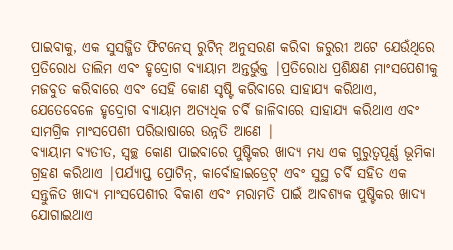ପାଇବାକୁ, ଏକ ସୁସଜ୍ଜିତ ଫିଟନେସ୍ ରୁଟିନ୍ ଅନୁସରଣ କରିବା ଜରୁରୀ ଅଟେ ଯେଉଁଥିରେ ପ୍ରତିରୋଧ ତାଲିମ ଏବଂ ହୃଦ୍ରୋଗ ବ୍ୟାୟାମ ଅନ୍ତର୍ଭୁକ୍ତ |ପ୍ରତିରୋଧ ପ୍ରଶିକ୍ଷଣ ମାଂସପେଶୀକୁ ମଜବୁତ କରିବାରେ ଏବଂ ସେହି କୋଣ ସୃଷ୍ଟି କରିବାରେ ସାହାଯ୍ୟ କରିଥାଏ, ଯେତେବେଳେ ହୃଦ୍ରୋଗ ବ୍ୟାୟାମ ଅତ୍ୟଧିକ ଚର୍ବି ଜାଳିବାରେ ସାହାଯ୍ୟ କରିଥାଏ ଏବଂ ସାମଗ୍ରିକ ମାଂସପେଶୀ ପରିଭାଷାରେ ଉନ୍ନତି ଆଣେ |
ବ୍ୟାୟାମ ବ୍ୟତୀତ, ସ୍ୱଚ୍ଛ କୋଣ ପାଇବାରେ ପୁଷ୍ଟିକର ଖାଦ୍ୟ ମଧ୍ୟ ଏକ ଗୁରୁତ୍ୱପୂର୍ଣ୍ଣ ଭୂମିକା ଗ୍ରହଣ କରିଥାଏ |ପର୍ଯ୍ୟାପ୍ତ ପ୍ରୋଟିନ୍, କାର୍ବୋହାଇଡ୍ରେଟ୍ ଏବଂ ସୁସ୍ଥ ଚର୍ବି ସହିତ ଏକ ସନ୍ତୁଳିତ ଖାଦ୍ୟ ମାଂସପେଶୀର ବିକାଶ ଏବଂ ମରାମତି ପାଇଁ ଆବଶ୍ୟକ ପୁଷ୍ଟିକର ଖାଦ୍ୟ ଯୋଗାଇଥାଏ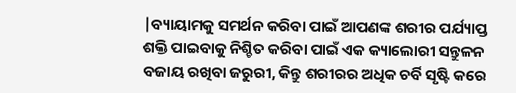|ବ୍ୟାୟାମକୁ ସମର୍ଥନ କରିବା ପାଇଁ ଆପଣଙ୍କ ଶରୀର ପର୍ଯ୍ୟାପ୍ତ ଶକ୍ତି ପାଇବାକୁ ନିଶ୍ଚିତ କରିବା ପାଇଁ ଏକ କ୍ୟାଲୋରୀ ସନ୍ତୁଳନ ବଜାୟ ରଖିବା ଜରୁରୀ, କିନ୍ତୁ ଶରୀରର ଅଧିକ ଚର୍ବି ସୃଷ୍ଟି କରେ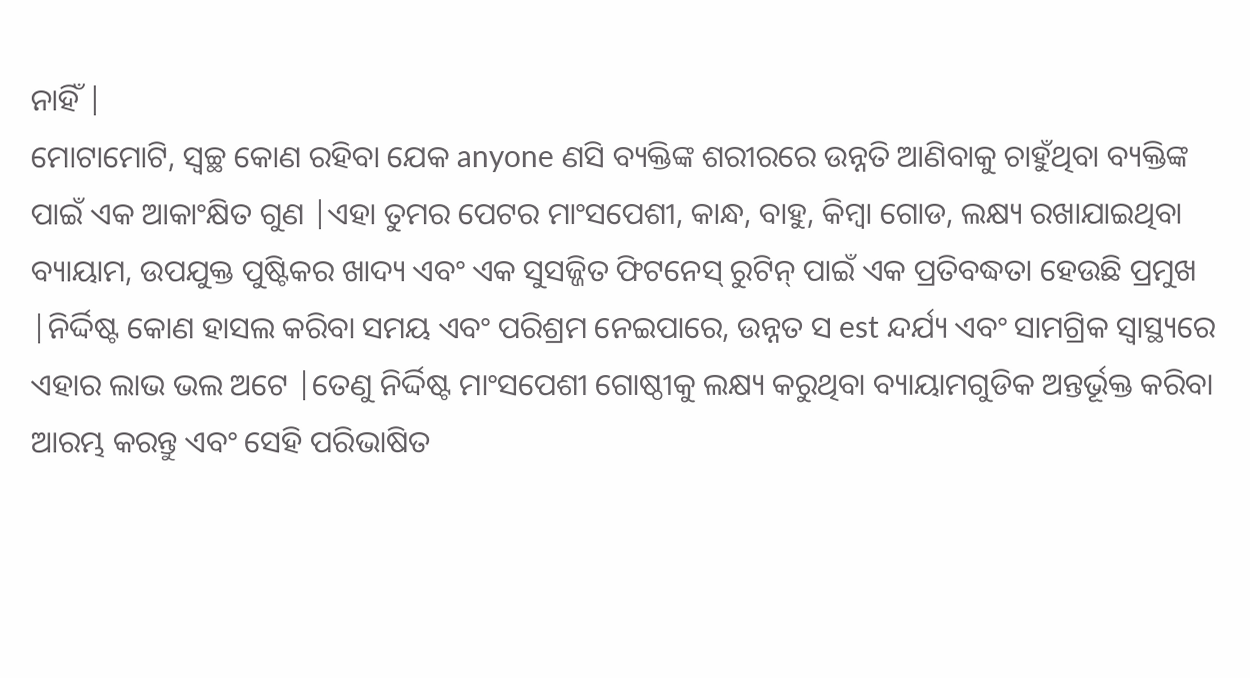ନାହିଁ |
ମୋଟାମୋଟି, ସ୍ୱଚ୍ଛ କୋଣ ରହିବା ଯେକ anyone ଣସି ବ୍ୟକ୍ତିଙ୍କ ଶରୀରରେ ଉନ୍ନତି ଆଣିବାକୁ ଚାହୁଁଥିବା ବ୍ୟକ୍ତିଙ୍କ ପାଇଁ ଏକ ଆକାଂକ୍ଷିତ ଗୁଣ |ଏହା ତୁମର ପେଟର ମାଂସପେଶୀ, କାନ୍ଧ, ବାହୁ, କିମ୍ବା ଗୋଡ, ଲକ୍ଷ୍ୟ ରଖାଯାଇଥିବା ବ୍ୟାୟାମ, ଉପଯୁକ୍ତ ପୁଷ୍ଟିକର ଖାଦ୍ୟ ଏବଂ ଏକ ସୁସଜ୍ଜିତ ଫିଟନେସ୍ ରୁଟିନ୍ ପାଇଁ ଏକ ପ୍ରତିବଦ୍ଧତା ହେଉଛି ପ୍ରମୁଖ |ନିର୍ଦ୍ଦିଷ୍ଟ କୋଣ ହାସଲ କରିବା ସମୟ ଏବଂ ପରିଶ୍ରମ ନେଇପାରେ, ଉନ୍ନତ ସ est ନ୍ଦର୍ଯ୍ୟ ଏବଂ ସାମଗ୍ରିକ ସ୍ୱାସ୍ଥ୍ୟରେ ଏହାର ଲାଭ ଭଲ ଅଟେ |ତେଣୁ ନିର୍ଦ୍ଦିଷ୍ଟ ମାଂସପେଶୀ ଗୋଷ୍ଠୀକୁ ଲକ୍ଷ୍ୟ କରୁଥିବା ବ୍ୟାୟାମଗୁଡିକ ଅନ୍ତର୍ଭୂକ୍ତ କରିବା ଆରମ୍ଭ କରନ୍ତୁ ଏବଂ ସେହି ପରିଭାଷିତ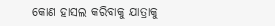କୋଣ ହାସଲ କରିବାକୁ ଯାତ୍ରାକୁ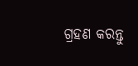ଗ୍ରହଣ କରନ୍ତୁ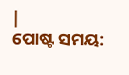|
ପୋଷ୍ଟ ସମୟ: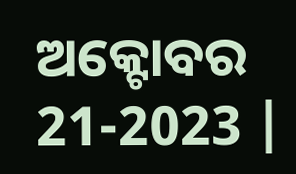ଅକ୍ଟୋବର 21-2023 |